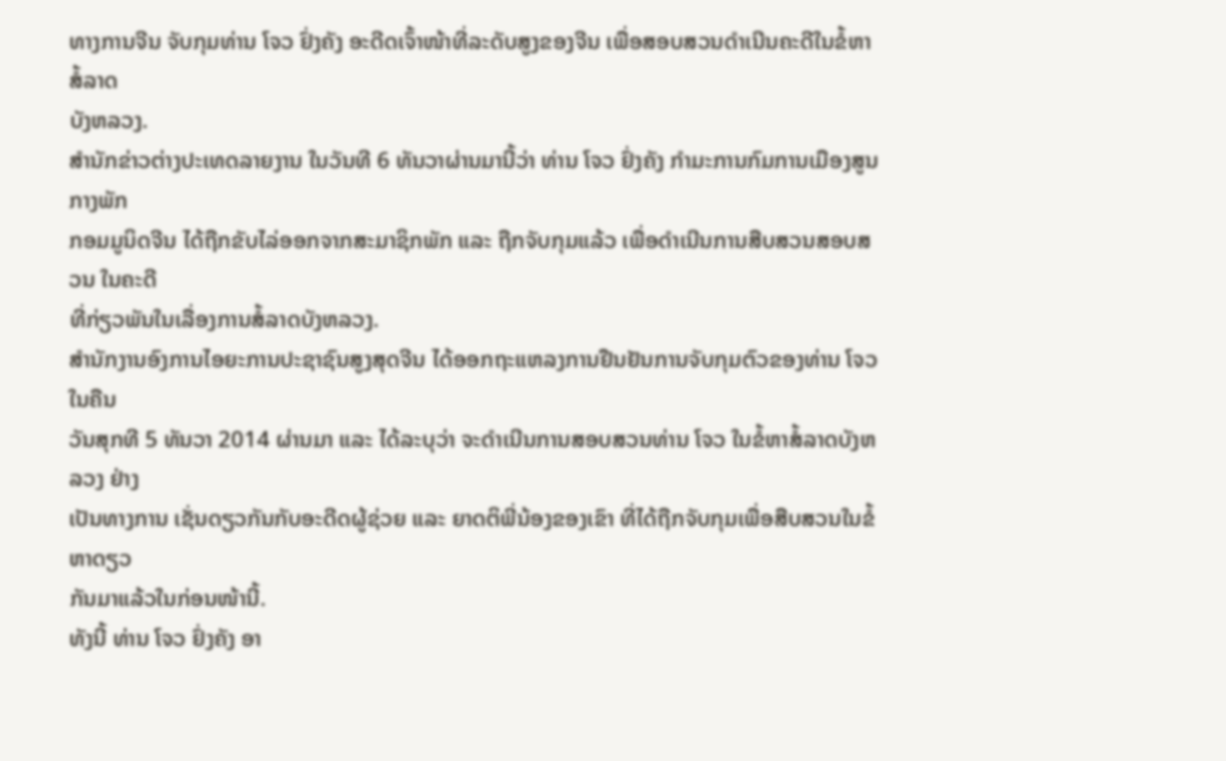ທາງການຈີນ ຈັບກຸມທ່ານ ໂຈວ ຢົ່ງຄັງ ອະດີດເຈົ້າໜ້າທີ່ລະດັບສູງຂອງຈີນ ເພື່ອສອບສວນດຳເນີນຄະດີໃນຂໍ້ຫາສໍ້ລາດ
ບັງຫລວງ.
ສຳນັກຂ່າວຕ່າງປະເທດລາຍງານ ໃນວັນທີ 6 ທັນວາຜ່ານມານີ້ວ່າ ທ່ານ ໂຈວ ຢົ່ງຄັງ ກຳມະການກົມການເມືອງສູນກາງພັກ
ກອມມູນິດຈີນ ໄດ້ຖືກຂັບໄລ່ອອກຈາກສະມາຊິກພັກ ແລະ ຖືກຈັບກຸມແລ້ວ ເພື່ອດຳເນີນການສືບສວນສອບສວນ ໃນຄະດີ
ທີ່ກ່ຽວພັນໃນເລື່ອງການສໍ້ລາດບັງຫລວງ.
ສຳນັກງານອົງການໄອຍະການປະຊາຊົນສູງສຸດຈີນ ໄດ້ອອກຖະແຫລງການຢືນຢັນການຈັບກຸມຕົວຂອງທ່ານ ໂຈວ ໃນຄືນ
ວັນສຸກທີ 5 ທັນວາ 2014 ຜ່ານມາ ແລະ ໄດ້ລະບຸວ່າ ຈະດຳເນີນການສອບສວນທ່ານ ໂຈວ ໃນຂໍ້ຫາສໍ້ລາດບັງຫລວງ ຢ່າງ
ເປັນທາງການ ເຊັ່ນດຽວກັນກັບອະດີດຜູ້ຊ່ວຍ ແລະ ຍາດຕິພີ່ນ້ອງຂອງເຂົາ ທີ່ໄດ້ຖືກຈັບກຸມເພື່ອສືບສວນໃນຂໍ້ຫາດຽວ
ກັນມາແລ້ວໃນກ່ອນໜ້ານີ້.
ທັງນີ້ ທ່ານ ໂຈວ ຢົ່ງຄັງ ອາ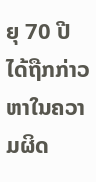ຍຸ 70 ປີ ໄດ້ຖືກກ່າວຫາໃນຄວາມຜິດ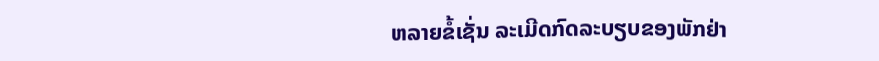ຫລາຍຂໍ້ເຊັ່ນ ລະເມີດກົດລະບຽບຂອງພັກຢ່າ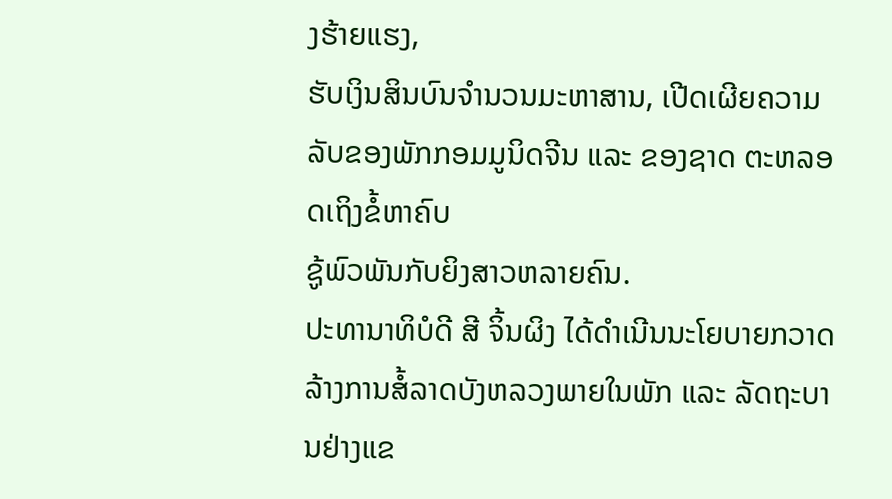ງຮ້າຍແຮງ,
ຮັບເງິນສິນບົນຈຳນວນມະຫາສານ, ເປີດເຜີຍຄວາມລັບຂອງພັກກອມມູນິດຈີນ ແລະ ຂອງຊາດ ຕະຫລອດເຖິງຂໍ້ຫາຄົບ
ຊູ້ພົວພັນກັບຍິງສາວຫລາຍຄົນ.
ປະທານາທິບໍດີ ສີ ຈິ້ນຜິງ ໄດ້ດຳເນີນນະໂຍບາຍກວາດລ້າງການສໍ້ລາດບັງຫລວງພາຍໃນພັກ ແລະ ລັດຖະບານຢ່າງແຂ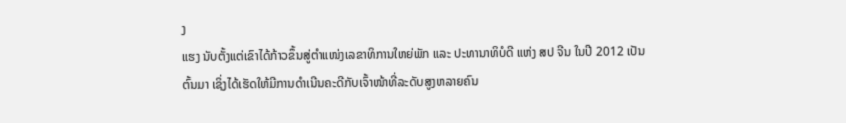ງ
ແຮງ ນັບຕັ້ງແຕ່ເຂົາໄດ້ກ້າວຂຶ້ນສູ່ຕຳແໜ່ງເລຂາທິການໃຫຍ່ພັກ ແລະ ປະທານາທິບໍດີ ແຫ່ງ ສປ ຈີນ ໃນປີ 2012 ເປັນ
ຕົ້ນມາ ເຊິ່ງໄດ້ເຮັດໃຫ້ມີການດຳເນີນຄະດີກັບເຈົ້າໜ້າທີ່ລະດັບສູງຫລາຍຄົນ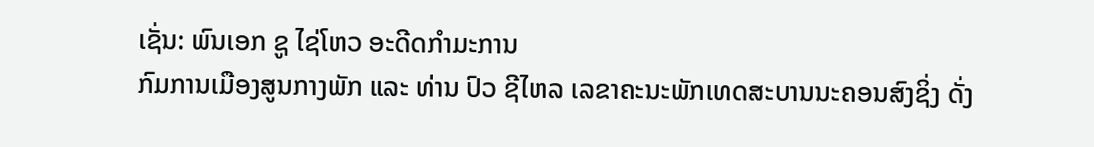ເຊັ່ນ: ພົນເອກ ຊູ ໄຊ່ໂຫວ ອະດີດກຳມະການ
ກົມການເມືອງສູນກາງພັກ ແລະ ທ່ານ ປົວ ຊີໄຫລ ເລຂາຄະນະພັກເທດສະບານນະຄອນສົງຊິ່ງ ດັ່ງ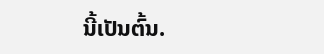ນີ້ເປັນຕົ້ນ.